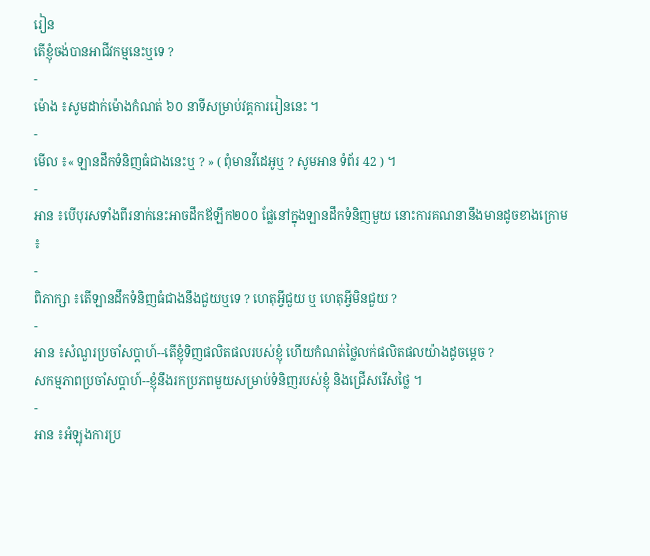រៀន
តើខ្ញុំចង់បានអាជីវកម្មនេះឬទេ ?
-
ម៉ោង ៖សូមដាក់ម៉ោងកំណត់ ៦០ នាទីសម្រាប់វគ្គការរៀននេះ ។
-
មើល ៖« ឡានដឹកទំនិញធំជាងនេះឬ ? » ( ពុំមានវីដេអូឬ ? សូមអាន ទំព័រ 42 ) ។
-
អាន ៖បើបុរសទាំងពីរនាក់នេះអាចដឹកឪឡឹក២០០ ផ្លែនៅក្នុងឡានដឹកទំនិញមួយ នោះការគណនានឹងមានដូចខាងក្រោម ៖
-
ពិភាក្សា ៖តើឡានដឹកទំនិញធំជាងនឹងជួយឬទេ ? ហេតុអ្វីជួយ ឬ ហេតុអ្វីមិនជួយ ?
-
អាន ៖សំណួរប្រចាំសប្ដាហ៍--តើខ្ញុំទិញផលិតផលរបស់ខ្ញុំ ហើយកំណត់ថ្លៃលក់ផលិតផលយ៉ាងដូចម្ដេច ?
សកម្មភាពប្រចាំសប្ដាហ៍--ខ្ញុំនឹងរកប្រភពមួយសម្រាប់ទំនិញរបស់ខ្ញុំ និងជ្រើសរើសថ្លៃ ។
-
អាន ៖អំឡុងការប្រ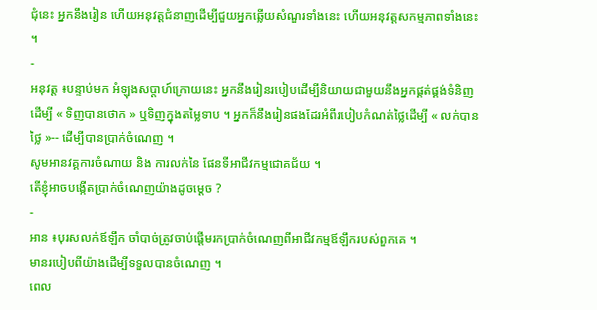ជុំនេះ អ្នកនឹងរៀន ហើយអនុវត្តជំនាញដើម្បីជួយអ្នកឆ្លើយសំណួរទាំងនេះ ហើយអនុវត្តសកម្មភាពទាំងនេះ ។
-
អនុវត្ត ៖បន្ទាប់មក អំឡុងសប្ដាហ៍ក្រោយនេះ អ្នកនឹងរៀនរបៀបដើម្បីនិយាយជាមួយនឹងអ្នកផ្គត់ផ្គង់ទំនិញ ដើម្បី « ទិញបានថោក » ឬទិញក្នុងតម្លៃទាប ។ អ្នកក៏នឹងរៀនផងដែរអំពីរបៀបកំណត់ថ្លៃដើម្បី « លក់បានថ្លៃ »-- ដើម្បីបានប្រាក់ចំណេញ ។
សូមអានវគ្គការចំណាយ និង ការលក់នៃ ផែនទីអាជីវកម្មជោគជ័យ ។
តើខ្ញុំអាចបង្កើតប្រាក់ចំណេញយ៉ាងដូចម្ដេច ?
-
អាន ៖បុរសលក់ឪឡឹក ចាំបាច់ត្រូវចាប់ផ្ដើមរកប្រាក់ចំណេញពីអាជីវកម្មឪឡឹករបស់ពួកគេ ។
មានរបៀបពីយ៉ាងដើម្បីទទួលបានចំណេញ ។
ពេល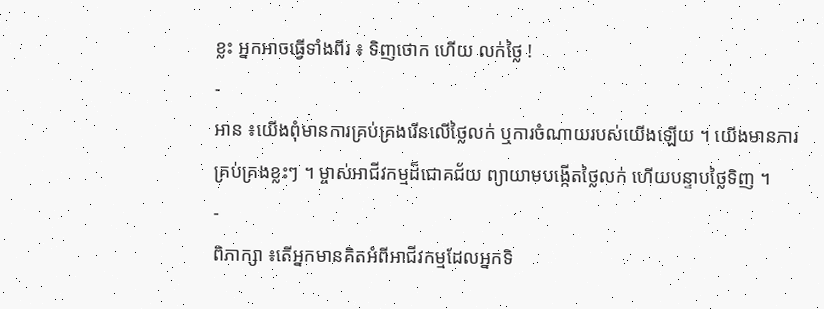ខ្លះ អ្នកអាចធ្វើទាំងពីរ ៖ ទិញថោក ហើយ លក់ថ្លៃ !
-
អាន ៖យើងពុំមានការគ្រប់គ្រងរើនលើថ្លៃលក់ ឬការចំណាយរបស់យើងឡើយ ។ យើងមានការគ្រប់គ្រងខ្លះៗ ។ ម្ចាស់អាជីវកម្មដ៏ជោគជ័យ ព្យាយាមបង្កើតថ្លៃលក់ ហើយបន្ទាបថ្លៃទិញ ។
-
ពិភាក្សា ៖តើអ្នកមានគិតអំពីអាជីវកម្មដែលអ្នកទិ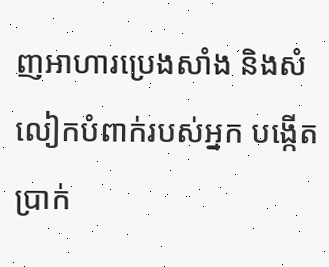ញអាហារប្រេងសាំង និងសំលៀកបំពាក់របស់អ្នក បង្កើតប្រាក់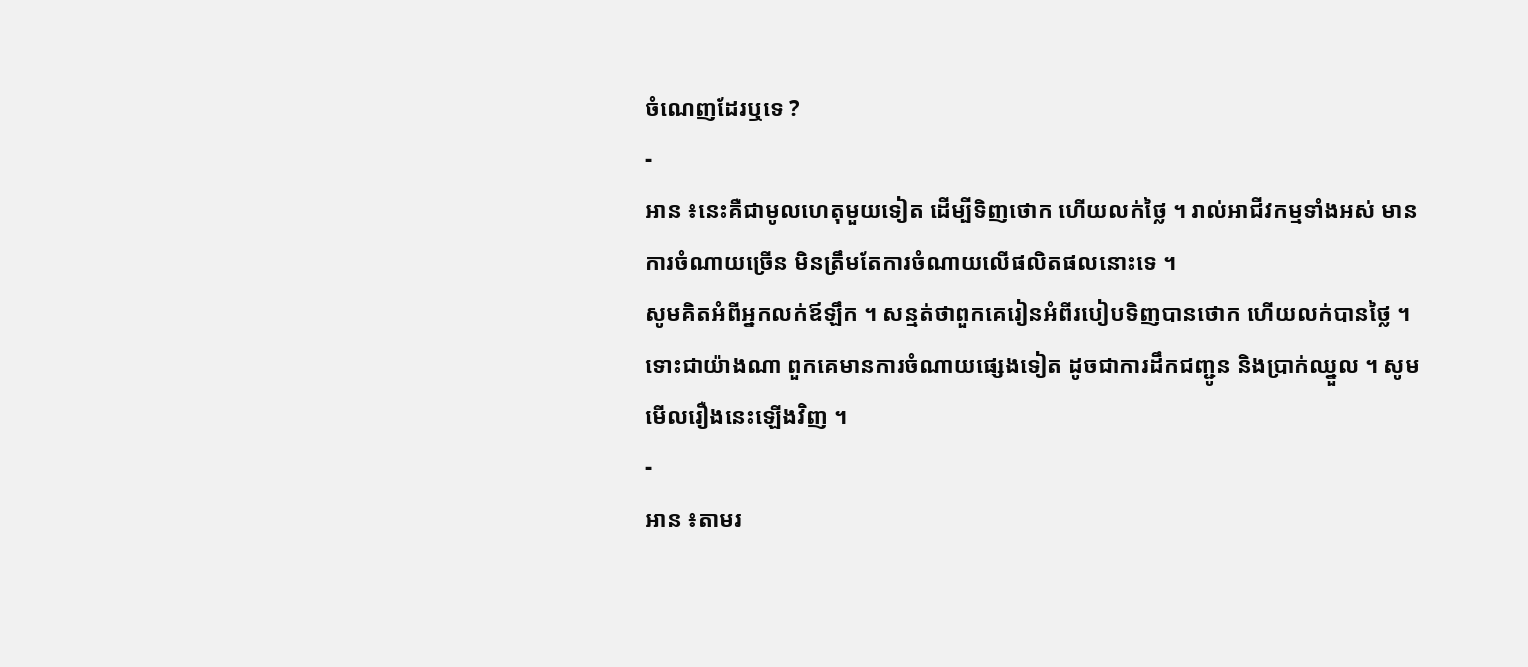ចំណេញដែរឬទេ ?
-
អាន ៖នេះគឺជាមូលហេតុមួយទៀត ដើម្បីទិញថោក ហើយលក់ថ្លៃ ។ រាល់អាជីវកម្មទាំងអស់ មានការចំណាយច្រើន មិនត្រឹមតែការចំណាយលើផលិតផលនោះទេ ។
សូមគិតអំពីអ្នកលក់ឪឡឹក ។ សន្មត់ថាពួកគេរៀនអំពីរបៀបទិញបានថោក ហើយលក់បានថ្លៃ ។ ទោះជាយ៉ាងណា ពួកគេមានការចំណាយផ្សេងទៀត ដូចជាការដឹកជញ្ជូន និងប្រាក់ឈ្នួល ។ សូមមើលរឿងនេះឡើងវិញ ។
-
អាន ៖តាមរ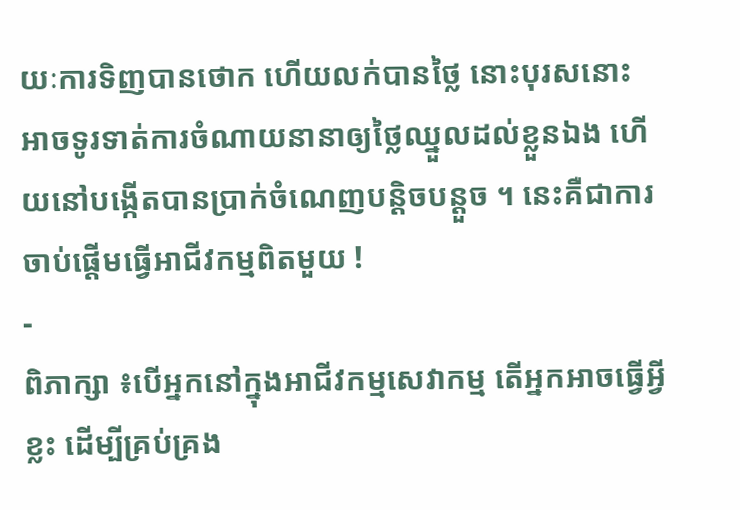យៈការទិញបានថោក ហើយលក់បានថ្លៃ នោះបុរសនោះ អាចទូរទាត់ការចំណាយនានាឲ្យថ្លៃឈ្នួលដល់ខ្លួនឯង ហើយនៅបង្កើតបានប្រាក់ចំណេញបន្ដិចបន្ដួច ។ នេះគឺជាការចាប់ផ្ដើមធ្វើអាជីវកម្មពិតមួយ !
-
ពិភាក្សា ៖បើអ្នកនៅក្នុងអាជីវកម្មសេវាកម្ម តើអ្នកអាចធ្វើអ្វីខ្លះ ដើម្បីគ្រប់គ្រង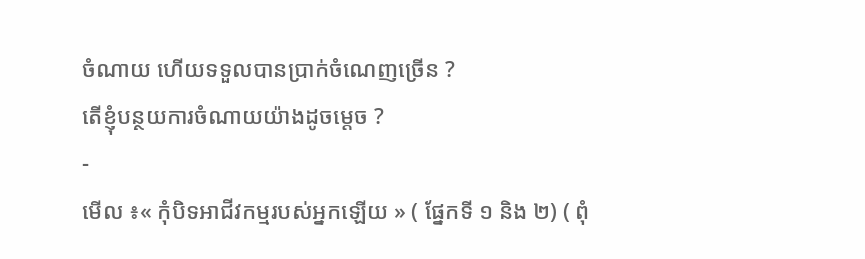ចំណាយ ហើយទទួលបានប្រាក់ចំណេញច្រើន ?
តើខ្ញុំបន្ថយការចំណាយយ៉ាងដូចម្ដេច ?
-
មើល ៖« កុំបិទអាជីវកម្មរបស់អ្នកឡើយ » ( ផ្នែកទី ១ និង ២) ( ពុំ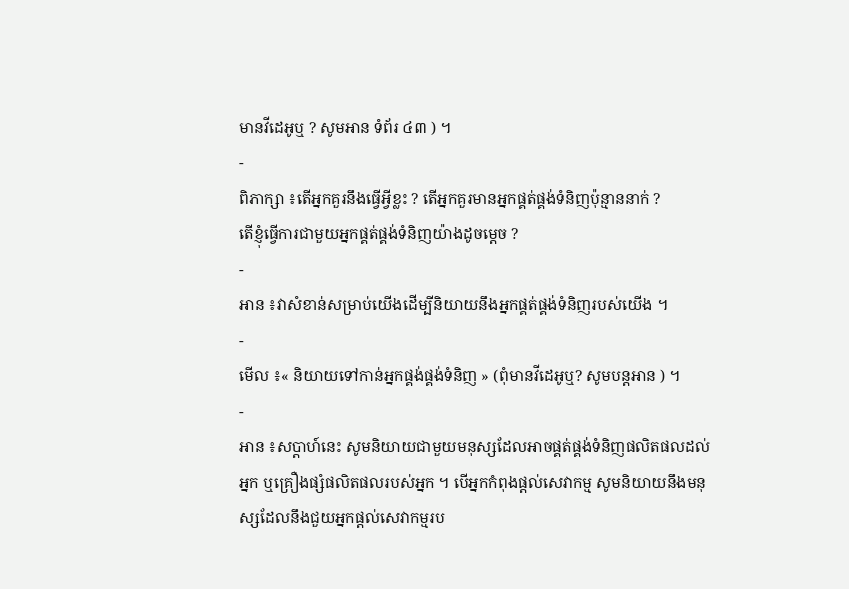មានវីដេអូឬ ? សូមអាន ទំព័រ ៤៣ ) ។
-
ពិភាក្សា ៖តើអ្នកគួរនឹងធ្វើអ្វីខ្លះ ? តើអ្នកគួរមានអ្នកផ្គត់ផ្គង់ទំនិញប៉ុន្មាននាក់ ?
តើខ្ញុំធ្វើការជាមួយអ្នកផ្គត់ផ្គង់ទំនិញយ៉ាងដូចម្ដេច ?
-
អាន ៖វាសំខាន់សម្រាប់យើងដើម្បីនិយាយនឹងអ្នកផ្គត់ផ្គង់ទំនិញរបស់យើង ។
-
មើល ៖« និយាយទៅកាន់អ្នកផ្គង់ផ្គង់ទំនិញ » (ពុំមានវីដេអូឬ? សូមបន្ដអាន ) ។
-
អាន ៖សប្ដាហ៍នេះ សូមនិយាយជាមួយមនុស្សដែលអាចផ្គត់ផ្គង់ទំនិញផលិតផលដល់អ្នក ឬគ្រឿងផ្សំផលិតផលរបស់អ្នក ។ បើអ្នកកំពុងផ្ដល់សេវាកម្ម សូមនិយាយនឹងមនុស្សដែលនឹងជួយអ្នកផ្ដល់សេវាកម្មរប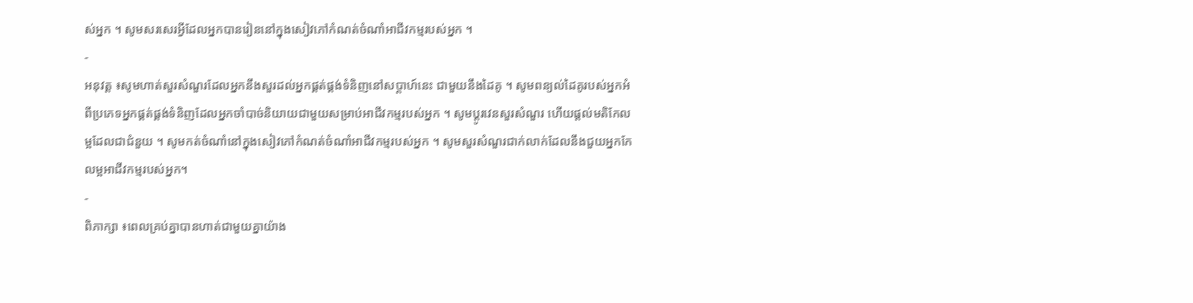ស់អ្នក ។ សូមសរសេរអ្វីដែលអ្នកបានរៀននៅក្នុងសៀវភៅកំណត់ចំណាំអាជីវកម្មរបស់អ្នក ។
-
អនុវត្ត ៖សូមហាត់សួរសំណួរដែលអ្នកនឹងសួរដល់អ្នកផ្គត់ផ្គង់ទំនិញនៅសប្ដាហ៍នេះ ជាមួយនឹងដៃគូ ។ សូមពន្យល់ដៃគូរបស់អ្នកអំពីប្រភេទអ្នកផ្គត់ផ្គង់ទំនិញដែលអ្នកចាំបាច់និយាយជាមួយសម្រាប់អាជីវកម្មរបស់អ្នក ។ សូមប្តូរវេនសួរសំណួរ ហើយផ្ដល់មតិកែលម្អដែលជាជំនួយ ។ សូមកត់ចំណាំនៅក្នុងសៀវភៅកំណត់ចំណាំអាជីវកម្មរបស់អ្នក ។ សូមសួរសំណួរជាក់លាក់ដែលនឹងជួយអ្នកកែលម្អអាជីវកម្មរបស់អ្នក។
-
ពិភាក្សា ៖ពេលគ្រប់គ្នាបានហាត់ជាមួយគ្នាយ៉ាង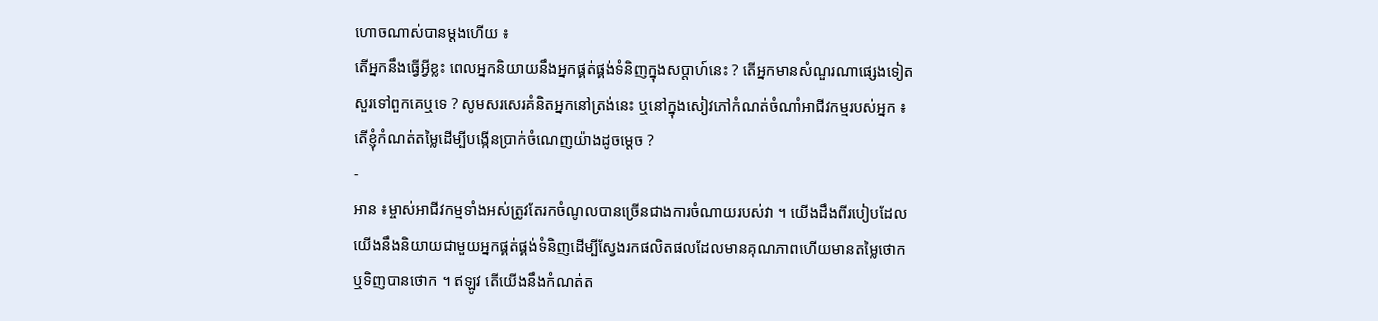ហោចណាស់បានម្ដងហើយ ៖
តើអ្នកនឹងធ្វើអ្វីខ្លះ ពេលអ្នកនិយាយនឹងអ្នកផ្គត់ផ្គង់ទំនិញក្នុងសប្ដាហ៍នេះ ? តើអ្នកមានសំណួរណាផ្សេងទៀត សួរទៅពួកគេឬទេ ? សូមសរសេរគំនិតអ្នកនៅត្រង់នេះ ឬនៅក្នុងសៀវភៅកំណត់ចំណាំអាជីវកម្មរបស់អ្នក ៖
តើខ្ញុំកំណត់តម្លៃដើម្បីបង្កើនប្រាក់ចំណេញយ៉ាងដូចម្ដេច ?
-
អាន ៖ម្ចាស់អាជីវកម្មទាំងអស់ត្រូវតែរកចំណូលបានច្រើនជាងការចំណាយរបស់វា ។ យើងដឹងពីរបៀបដែលយើងនឹងនិយាយជាមួយអ្នកផ្គត់ផ្គង់ទំនិញដើម្បីស្វែងរកផលិតផលដែលមានគុណភាពហើយមានតម្លៃថោក ឬទិញបានថោក ។ ឥឡូវ តើយើងនឹងកំណត់ត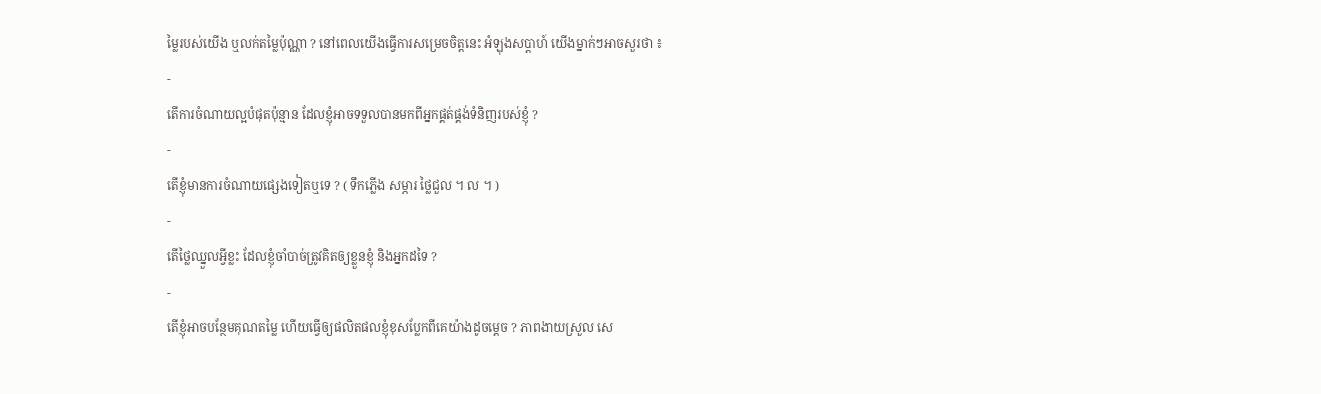ម្លៃរបស់យើង ឬលក់តម្លៃប៉ុណ្ណា ? នៅពេលយើងធ្វើការសម្រេចចិត្តនេះ អំឡុងសប្ដាហ៍ យើងម្នាក់ៗអាចសួរថា ៖
-
តើការចំណាយល្អបំផុតប៉ុន្មាន ដែលខ្ញុំអាចទទួលបានមកពីអ្នកផ្គត់ផ្គង់ទំនិញរបស់ខ្ញុំ ?
-
តើខ្ញុំមានការចំណាយផ្សេងទៀតឬទេ ? ( ទឹកភ្លើង សម្ភារ ថ្លៃជួល ។ ល ។ )
-
តើថ្លៃឈ្នួលអ្វីខ្លះ ដែលខ្ញុំចាំបាច់ត្រូវគិតឲ្យខ្លួនខ្ញុំ និងអ្នកដទៃ ?
-
តើខ្ញុំអាចបន្ថែមគុណតម្លៃ ហើយធ្វើឲ្យផលិតផលខ្ញុំខុសប្លែកពីគេយ៉ាងដូចម្ដេច ? ភាពងាយស្រួល សេ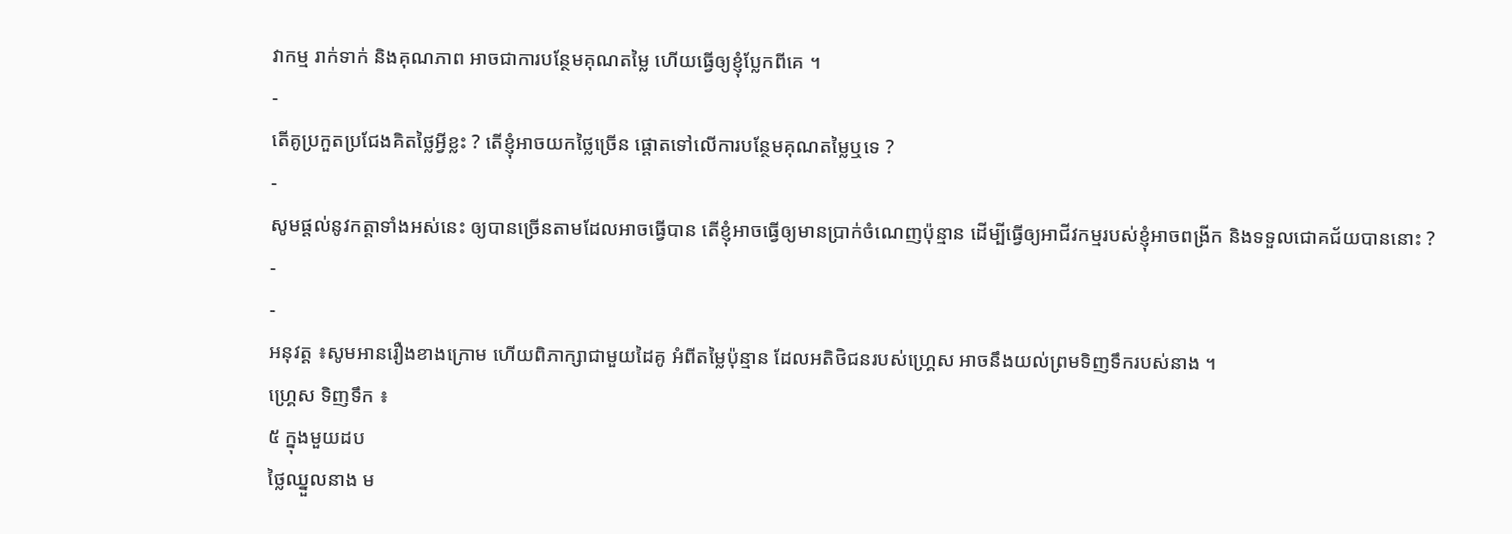វាកម្ម រាក់ទាក់ និងគុណភាព អាចជាការបន្ថែមគុណតម្លៃ ហើយធ្វើឲ្យខ្ញុំប្លែកពីគេ ។
-
តើគូប្រកួតប្រជែងគិតថ្លៃអ្វីខ្លះ ? តើខ្ញុំអាចយកថ្លៃច្រើន ផ្ដោតទៅលើការបន្ថែមគុណតម្លៃឬទេ ?
-
សូមផ្ដល់នូវកត្តាទាំងអស់នេះ ឲ្យបានច្រើនតាមដែលអាចធ្វើបាន តើខ្ញុំអាចធ្វើឲ្យមានប្រាក់ចំណេញប៉ុន្មាន ដើម្បីធ្វើឲ្យអាជីវកម្មរបស់ខ្ញុំអាចពង្រីក និងទទួលជោគជ័យបាននោះ ?
-
-
អនុវត្ត ៖សូមអានរឿងខាងក្រោម ហើយពិភាក្សាជាមួយដៃគូ អំពីតម្លៃប៉ុន្មាន ដែលអតិថិជនរបស់ហ្គ្រេស អាចនឹងយល់ព្រមទិញទឹករបស់នាង ។
ហ្គ្រេស ទិញទឹក ៖
៥ ក្នុងមួយដប
ថ្លៃឈ្នួលនាង ម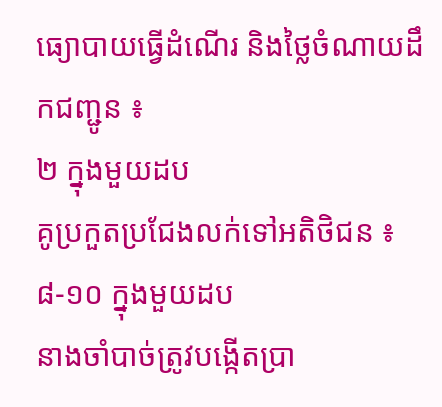ធ្យោបាយធ្វើដំណើរ និងថ្លៃចំណាយដឹកជញ្ជូន ៖
២ ក្នុងមួយដប
គូប្រកួតប្រជែងលក់ទៅអតិថិជន ៖
៨-១០ ក្នុងមួយដប
នាងចាំបាច់ត្រូវបង្កើតប្រា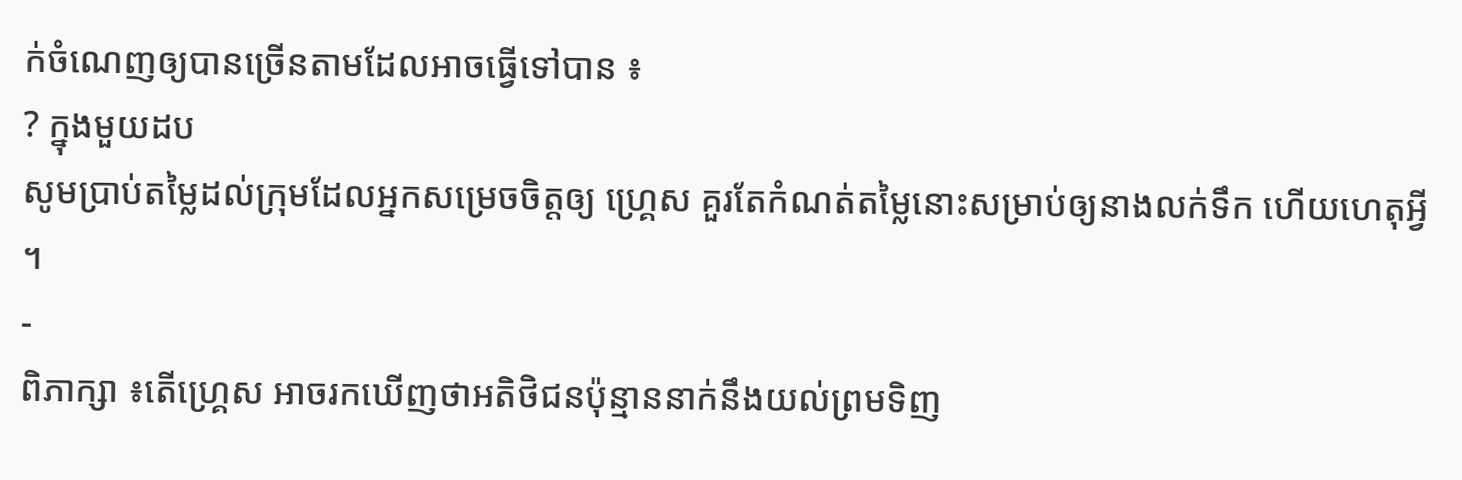ក់ចំណេញឲ្យបានច្រើនតាមដែលអាចធ្វើទៅបាន ៖
? ក្នុងមួយដប
សូមប្រាប់តម្លៃដល់ក្រុមដែលអ្នកសម្រេចចិត្តឲ្យ ហ្គ្រេស គួរតែកំណត់តម្លៃនោះសម្រាប់ឲ្យនាងលក់ទឹក ហើយហេតុអ្វី ។
-
ពិភាក្សា ៖តើហ្គ្រេស អាចរកឃើញថាអតិថិជនប៉ុន្មាននាក់នឹងយល់ព្រមទិញ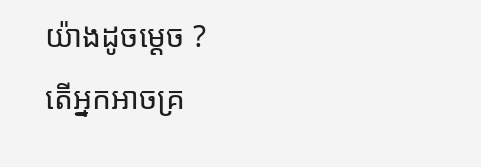យ៉ាងដូចម្ដេច ?
តើអ្នកអាចគ្រ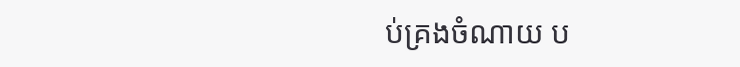ប់គ្រងចំណាយ ប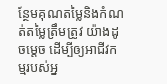ន្ថែមគុណតម្លៃនិងកំណត់តម្លៃត្រឹមត្រូវ យ៉ាងដូចម្តេច ដើម្បីឲ្យអាជីវកម្មរបស់អ្ន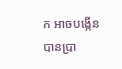ក អាចបង្កើនបានប្រា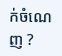ក់ចំណេញ ?